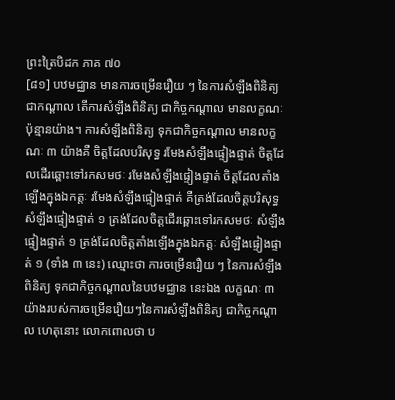ព្រះត្រៃបិដក ភាគ ៧០
[៨១] បឋមជ្ឈាន មានការចម្រើនរឿយ ៗ នៃការសំឡឹងពិនិត្យ ជាកណ្ដាល តើការសំឡឹងពិនិត្យ ជាកិច្ចកណ្ដាល មានលក្ខណៈប៉ុន្មានយ៉ាង។ ការសំឡឹងពិនិត្យ ទុកជាកិច្ចកណ្ដាល មានលក្ខណៈ ៣ យ៉ាងគឺ ចិត្តដែលបរិសុទ្ធ រមែងសំឡឹងផ្ទៀងផ្ទាត់ ចិត្តដែលដើរឆ្ពោះទៅរកសមថៈ រមែងសំឡឹងផ្ទៀងផ្ទាត់ ចិត្តដែលតាំងឡើងក្នុងឯកត្តៈ រមែងសំឡឹងផ្ទៀងផ្ទាត់ គឺត្រង់ដែលចិត្តបរិសុទ្ធ សំឡឹងផ្ទៀងផ្ទាត់ ១ ត្រង់ដែលចិត្តដើរឆ្ពោះទៅរកសមថៈ សំឡឹងផ្ទៀងផ្ទាត់ ១ ត្រង់ដែលចិត្តតាំងឡើងក្នុងឯកត្តៈ សំឡឹងផ្ទៀងផ្ទាត់ ១ (ទាំង ៣ នេះ) ឈ្មោះថា ការចម្រើនរឿយ ៗ នៃការសំឡឹងពិនិត្យ ទុកជាកិច្ចកណ្ដាលនៃបឋមជ្ឈាន នេះឯង លក្ខណៈ ៣ យ៉ាងរបស់ការចម្រើនរឿយៗនៃការសំឡឹងពិនិត្យ ជាកិច្ចកណ្ដាល ហេតុនោះ លោកពោលថា ប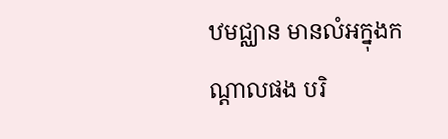ឋមជ្ឈាន មានលំអក្នុងកណ្ដាលផង បរិ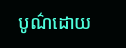បូណ៌ដោយ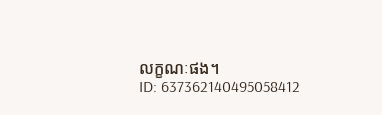លក្ខណៈផង។
ID: 637362140495058412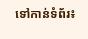ទៅកាន់ទំព័រ៖